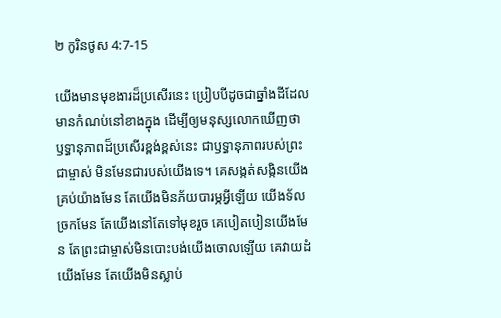២ កូរិនថូស 4:7-15

យើងមានមុខងារដ៏ប្រសើរនេះ ប្រៀបបីដូចជាឆ្នាំងដីដែលមានកំណប់នៅខាងក្នុង ដើម្បីឲ្យមនុស្សលោកឃើញថា ឫទ្ធានុភាពដ៏ប្រសើរខ្ពង់ខ្ពស់នេះ ជាឫទ្ធានុភាពរបស់ព្រះជាម្ចាស់ មិនមែនជារបស់យើងទេ។ គេសង្កត់សង្កិនយើងគ្រប់យ៉ាងមែន តែយើងមិនភ័យបារម្ភអ្វីឡើយ យើងទ័លច្រកមែន តែយើងនៅតែទៅមុខរួច គេបៀតបៀនយើងមែន តែព្រះជាម្ចាស់មិនបោះបង់យើងចោលឡើយ គេវាយដំយើងមែន តែយើងមិនស្លាប់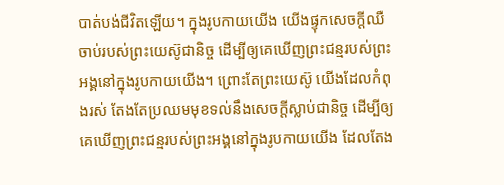បាត់បង់ជីវិតឡើយ។ ក្នុងរូបកាយយើង យើងផ្ទុកសេចក្ដីឈឺចាប់របស់ព្រះយេស៊ូជានិច្ច ដើម្បីឲ្យគេឃើញព្រះជន្មរបស់ព្រះអង្គនៅក្នុងរូបកាយយើង។ ព្រោះតែព្រះយេស៊ូ យើងដែលកំពុងរស់ តែងតែប្រឈមមុខទល់នឹងសេចក្ដីស្លាប់ជានិច្ច ដើម្បីឲ្យគេឃើញព្រះជន្មរបស់ព្រះអង្គនៅក្នុងរូបកាយយើង ដែលតែង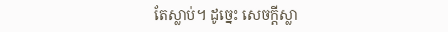តែស្លាប់។ ដូច្នេះ សេចក្ដីស្លា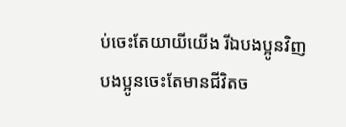ប់ចេះតែយាយីយើង រីឯបងប្អូនវិញ បងប្អូនចេះតែមានជីវិតច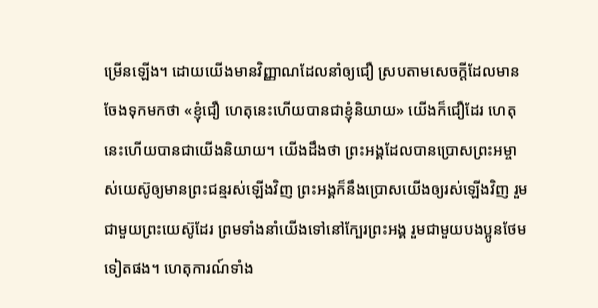ម្រើនឡើង។ ដោយយើងមានវិញ្ញាណដែលនាំឲ្យជឿ ស្របតាមសេចក្ដីដែលមានចែងទុកមកថា «ខ្ញុំជឿ ហេតុនេះហើយបានជាខ្ញុំនិយាយ» យើងក៏ជឿដែរ ហេតុនេះហើយបានជាយើងនិយាយ។ យើងដឹងថា ព្រះអង្គដែលបានប្រោសព្រះអម្ចាស់យេស៊ូឲ្យមានព្រះជន្មរស់ឡើងវិញ ព្រះអង្គក៏នឹងប្រោសយើងឲ្យរស់ឡើងវិញ រួមជាមួយព្រះយេស៊ូដែរ ព្រមទាំងនាំយើងទៅនៅក្បែរព្រះអង្គ រួមជាមួយបងប្អូនថែមទៀតផង។ ហេតុការណ៍ទាំង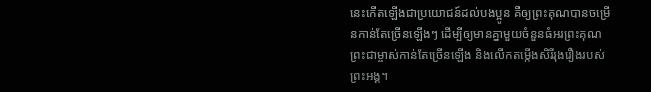នេះកើតឡើងជាប្រយោជន៍ដល់បងប្អូន គឺឲ្យព្រះគុណបានចម្រើនកាន់តែច្រើនឡើងៗ ដើម្បីឲ្យមានគ្នាមួយចំនួនធំអរព្រះគុណព្រះជាម្ចាស់កាន់តែច្រើនឡើង និងលើកតម្កើងសិរីរុងរឿងរបស់ព្រះអង្គ។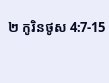២ កូរិនថូស 4:7-15